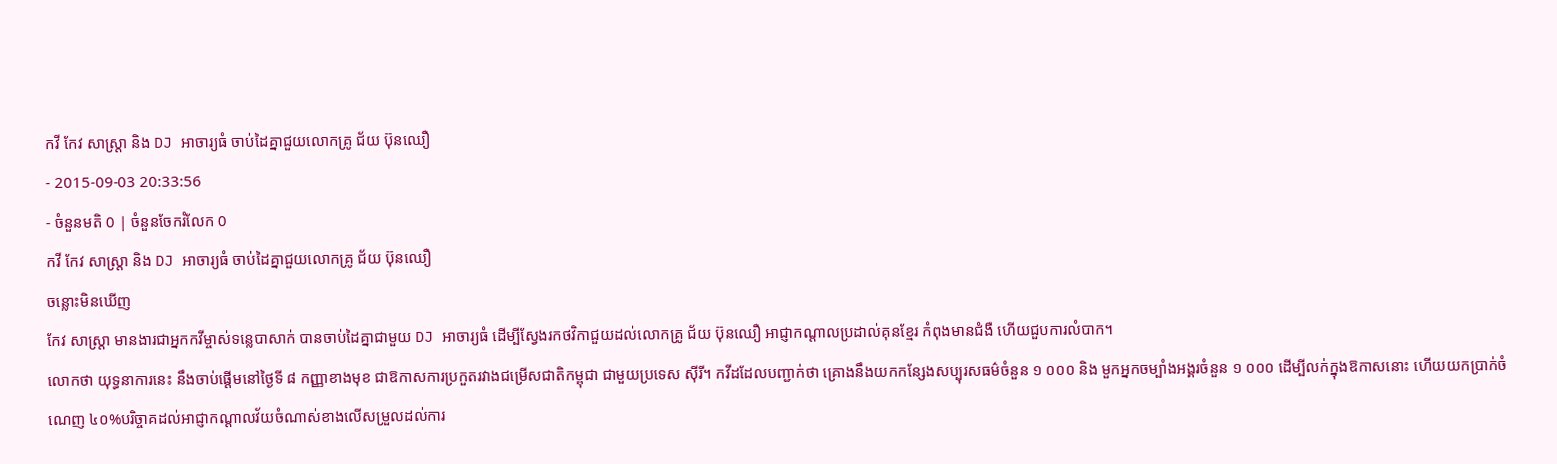កវី កែវ សាស្ត្រា និង DJ អាចារ្យធំ ចាប់ដៃគ្នាជួយលោកគ្រូ ជ័យ ប៊ុនឈឿ
- 2015-09-03 20:33:56
- ចំនួនមតិ 0 | ចំនួនចែករំលែក 0
កវី កែវ សាស្ត្រា និង DJ អាចារ្យធំ ចាប់ដៃគ្នាជួយលោកគ្រូ ជ័យ ប៊ុនឈឿ
ចន្លោះមិនឃើញ
កែវ សាស្ត្រា មានងារជាអ្នកកវីម្ចាស់ទន្លេបាសាក់ បានចាប់ដៃគ្នាជាមួយ DJ អាចារ្យធំ ដើម្បីស្វែងរកថវិកាជួយដល់លោកគ្រូ ជ័យ ប៊ុនឈឿ អាជ្ញាកណ្ដាលប្រដាល់គុនខ្មែរ កំពុងមានជំងឺ ហើយជួបការលំបាក។
លោកថា យុទ្ធនាការនេះ នឹងចាប់ផ្ដើមនៅថ្ងៃទី ៨ កញ្ញាខាងមុខ ជាឱកាសការប្រកួតរវាងជម្រើសជាតិកម្ពុជា ជាមួយប្រទេស ស៊ីរី។ កវីដដែលបញ្ជាក់ថា គ្រោងនឹងយកកន្សែងសប្បុរសធម៌ចំនួន ១ ០០០ និង មួកអ្នកចម្បាំងអង្គរចំនួន ១ ០០០ ដើម្បីលក់ក្នុងឱកាសនោះ ហើយយកប្រាក់ចំណេញ ៤០%បរិច្ចាគដល់អាជ្ញាកណ្ដាលវ័យចំណាស់ខាងលើសម្រួលដល់ការ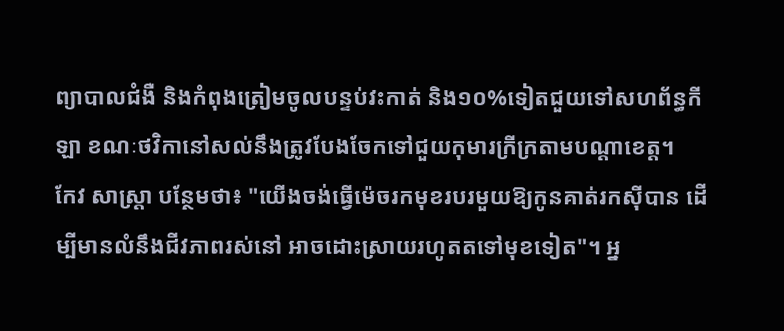ព្យាបាលជំងឺ និងកំពុងត្រៀមចូលបន្ទប់វះកាត់ និង១០%ទៀតជួយទៅសហព័ន្ធកីឡា ខណៈថវិកានៅសល់នឹងត្រូវបែងចែកទៅជួយកុមារក្រីក្រតាមបណ្ដាខេត្ត។
កែវ សាស្ត្រា បន្ថែមថា៖ "យើងចង់ធ្វើម៉េចរកមុខរបរមួយឱ្យកូនគាត់រកស៊ីបាន ដើម្បីមានលំនឹងជីវភាពរស់នៅ អាចដោះស្រាយរហូតតទៅមុខទៀត"។ អ្ន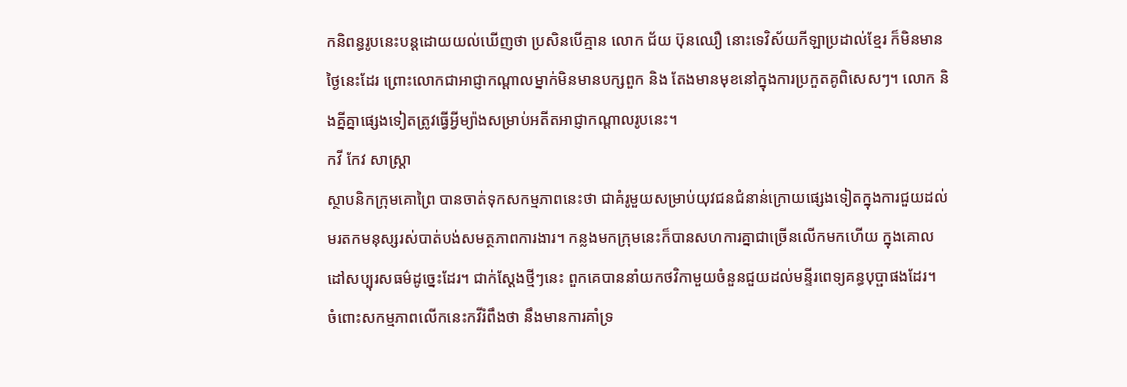កនិពន្ធរូបនេះបន្តដោយយល់ឃើញថា ប្រសិនបើគ្មាន លោក ជ័យ ប៊ុនឈឿ នោះទេវិស័យកីឡាប្រដាល់ខ្មែរ ក៏មិនមានថ្ងៃនេះដែរ ព្រោះលោកជាអាជ្ញាកណ្ដាលម្នាក់មិនមានបក្សពួក និង តែងមានមុខនៅក្នុងការប្រកួតគូពិសេសៗ។ លោក និងគ្នីគ្នាផ្សេងទៀតត្រូវធ្វើអ្វីម្យ៉ាងសម្រាប់អតីតអាជ្ញាកណ្ដាលរូបនេះ។
កវី កែវ សាស្ត្រា
ស្ថាបនិកក្រុមគោព្រៃ បានចាត់ទុកសកម្មភាពនេះថា ជាគំរូមួយសម្រាប់យុវជនជំនាន់ក្រោយផ្សេងទៀតក្នុងការជួយដល់មរតកមនុស្សរស់បាត់បង់សមត្ថភាពការងារ។ កន្លងមកក្រុមនេះក៏បានសហការគ្នាជាច្រើនលើកមកហើយ ក្នុងគោលដៅសប្បុរសធម៌ដូច្នេះដែរ។ ជាក់ស្ដែងថ្មីៗនេះ ពួកគេបាននាំយកថវិកាមួយចំនួនជួយដល់មន្ទីរពេទ្យគន្ធបុប្ផាផងដែរ។
ចំពោះសកម្មភាពលើកនេះកវីរំពឹងថា នឹងមានការគាំទ្រ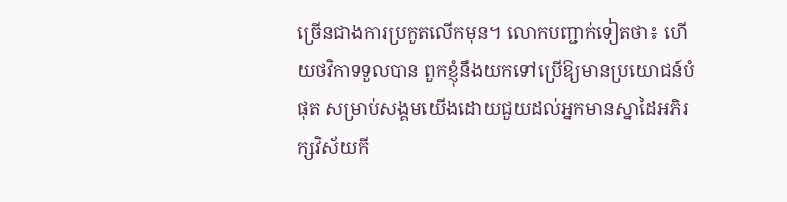ច្រើនជាងការប្រកួតលើកមុន។ លោកបញ្ជាក់ទៀតថា៖ ហើយថវិកាទទួលបាន ពួកខ្ញុំនឹងយកទៅប្រើឱ្យមានប្រយោជន៍បំផុត សម្រាប់សង្គមយើងដោយជួយដល់អ្នកមានស្នាដៃអភិរក្សវិស័យកី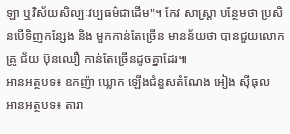ឡា ឬវិស័យសិល្បៈវប្បធម៌ជាដើម"។ កែវ សាស្ត្រា បន្ថែមថា ប្រសិនបើទិញកន្សែង និង មួកកាន់តែច្រើន មានន័យថា បានជួយលោកគ្រូ ជ័យ ប៊ុនឈឿ កាន់តែច្រើនដូចគ្នាដែរ៕
អានអត្ថបទ៖ ឧកញ៉ា ឃ្លោក ឡើងជំនួសតំណែង អៀង ស៊ីធុល
អានអត្ថបទ៖ តារា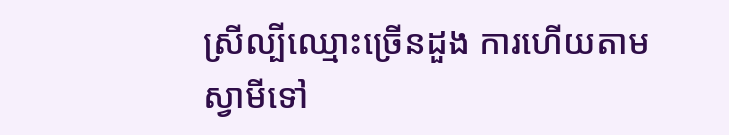ស្រីល្បីឈ្មោះច្រើនដួង ការហើយតាមស្វាមីទៅ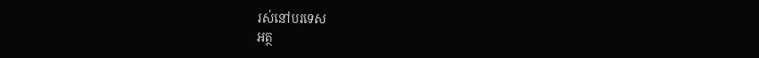រស់នៅបរទេស
អត្ថ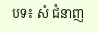បទ៖ សំ ជំនាញ